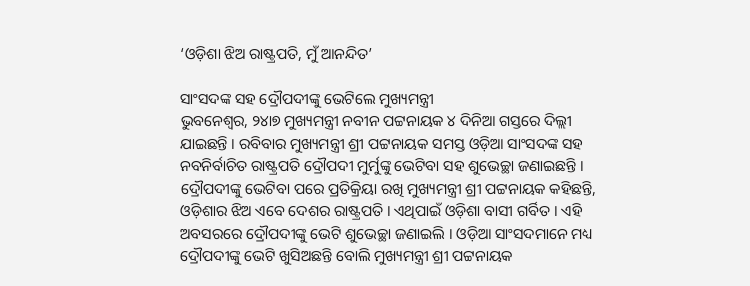‘ଓଡ଼ିଶା ଝିଅ ରାଷ୍ଟ୍ରପତି, ମୁଁ ଆନନ୍ଦିତ’

ସାଂସଦଙ୍କ ସହ ଦ୍ରୌପଦୀଙ୍କୁ ଭେଟିଲେ ମୁଖ୍ୟମନ୍ତ୍ରୀ
ଭୁବନେଶ୍ୱର, ୨୪ା୭ ମୁଖ୍ୟମନ୍ତ୍ରୀ ନବୀନ ପଟ୍ଟନାୟକ ୪ ଦିନିଆ ଗସ୍ତରେ ଦିଲ୍ଲୀ ଯାଇଛନ୍ତି । ରବିବାର ମୁଖ୍ୟମନ୍ତ୍ରୀ ଶ୍ରୀ ପଟ୍ଟନାୟକ ସମସ୍ତ ଓଡ଼ିଆ ସାଂସଦଙ୍କ ସହ ନବନିର୍ବାଚିତ ରାଷ୍ଟ୍ରପତି ଦ୍ରୌପଦୀ ମୁର୍ମୁଙ୍କୁ ଭେଟିବା ସହ ଶୁଭେଚ୍ଛା ଜଣାଇଛନ୍ତି । ଦ୍ରୌପଦୀଙ୍କୁ ଭେଟିବା ପରେ ପ୍ରତିକ୍ରିୟା ରଖି ମୁଖ୍ୟମନ୍ତ୍ରୀ ଶ୍ରୀ ପଟ୍ଟନାୟକ କହିଛନ୍ତି, ଓଡ଼ିଶାର ଝିଅ ଏବେ ଦେଶର ରାଷ୍ଟ୍ରପତି । ଏଥିପାଇଁ ଓଡ଼ିଶା ବାସୀ ଗର୍ବିତ । ଏହି ଅବସରରେ ଦ୍ରୌପଦୀଙ୍କୁ ଭେଟି ଶୁଭେଚ୍ଛା ଜଣାଇଲି । ଓଡ଼ିଆ ସାଂସଦମାନେ ମଧ୍ୟ ଦ୍ରୌପଦୀଙ୍କୁ ଭେଟି ଖୁସିଅଛନ୍ତି ବୋଲି ମୁଖ୍ୟମନ୍ତ୍ରୀ ଶ୍ରୀ ପଟ୍ଟନାୟକ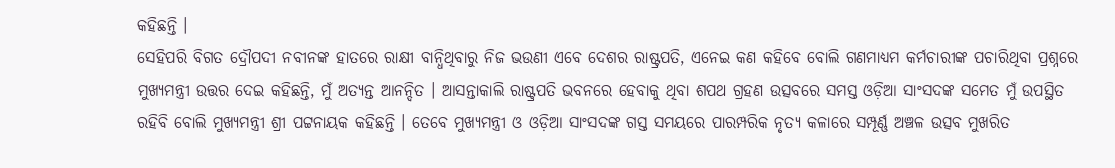କହିଛନ୍ତି ।
ସେହିପରି ବିଗତ ଦ୍ରୌପଦୀ ନବୀନଙ୍କ ହାତରେ ରାକ୍ଷୀ ବାନ୍ଧିଥିବାରୁ ନିଜ ଭଉଣୀ ଏବେ ଦେଶର ରାଷ୍ଟ୍ରପତି, ଏନେଇ କଣ କହିବେ ବୋଲି ଗଣମାଧ୍ୟମ କର୍ମଚାରୀଙ୍କ ପଚାରିଥିବା ପ୍ରଶ୍ନରେ ମୁଖ୍ୟମନ୍ତ୍ରୀ ଉତ୍ତର ଦେଇ କହିଛନ୍ତି, ମୁଁ ଅତ୍ୟନ୍ତ ଆନନ୍ଦିତ । ଆସନ୍ତାକାଲି ରାଷ୍ଟ୍ରପତି ଭବନରେ ହେବାକୁ ଥିବା ଶପଥ ଗ୍ରହଣ ଉତ୍ସବରେ ସମସ୍ତ ଓଡ଼ିଆ ସାଂସଦଙ୍କ ସମେତ ମୁଁ ଉପସ୍ଥିତ ରହିବି ବୋଲି ମୁଖ୍ୟମନ୍ତ୍ରୀ ଶ୍ରୀ ପଟ୍ଟନାୟକ କହିଛନ୍ତି । ତେବେ ମୁଖ୍ୟମନ୍ତ୍ରୀ ଓ ଓଡ଼ିଆ ସାଂସଦଙ୍କ ଗସ୍ତ ସମୟରେ ପାରମ୍ପରିକ ନୃତ୍ୟ କଳାରେ ସମ୍ପୂର୍ଣ୍ଣ ଅଞ୍ଚଳ ଉତ୍ସବ ମୁଖରିତ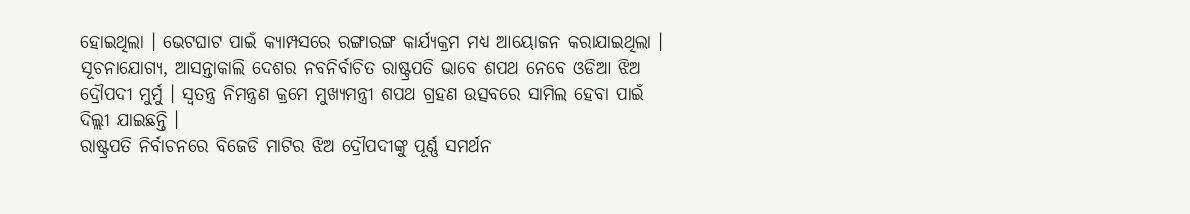ହୋଇଥିଲା । ଭେଟଘାଟ ପାଇଁ କ୍ୟାମ୍ପସରେ ରଙ୍ଗାରଙ୍ଗ କାର୍ଯ୍ୟକ୍ରମ ମଧ୍ୟ ଆୟୋଜନ କରାଯାଇଥିଲା ।
ସୂଚନାଯୋଗ୍ୟ, ଆସନ୍ତାକାଲି ଦେଶର ନବନିର୍ବାଚିତ ରାଷ୍ଟ୍ରପତି ଭାବେ ଶପଥ ନେବେ ଓଡିଆ ଝିଅ ଦ୍ରୌପଦୀ ମୁର୍ମୁ । ସ୍ୱତନ୍ତ୍ର ନିମନ୍ତ୍ରଣ କ୍ରମେ ମୁଖ୍ୟମନ୍ତ୍ରୀ ଶପଥ ଗ୍ରହଣ ଉତ୍ସବରେ ସାମିଲ ହେବା ପାଇଁ ଦିଲ୍ଲୀ ଯାଇଛନ୍ତି ।
ରାଷ୍ଟ୍ରପତି ନିର୍ବାଚନରେ ବିଜେଡି ମାଟିର ଝିଅ ଦ୍ରୌପଦୀଙ୍କୁ ପୂର୍ଣ୍ଣ ସମର୍ଥନ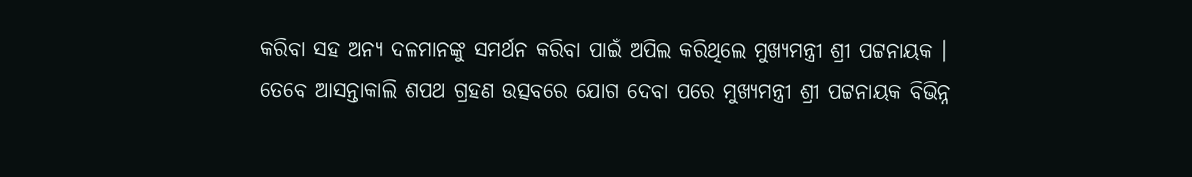କରିବା ସହ ଅନ୍ୟ ଦଳମାନଙ୍କୁ ସମର୍ଥନ କରିବା ପାଇଁ ଅପିଲ କରିଥିଲେ ମୁଖ୍ୟମନ୍ତ୍ରୀ ଶ୍ରୀ ପଟ୍ଟନାୟକ । ତେବେ ଆସନ୍ତାକାଲି ଶପଥ ଗ୍ରହଣ ଉତ୍ସବରେ ଯୋଗ ଦେବା ପରେ ମୁଖ୍ୟମନ୍ତ୍ରୀ ଶ୍ରୀ ପଟ୍ଟନାୟକ ବିଭିନ୍ନ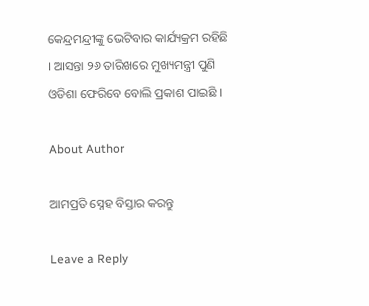କେନ୍ଦ୍ରମନ୍ଦ୍ରୀଙ୍କୁ ଭେଟିବାର କାର୍ଯ୍ୟକ୍ରମ ରହିଛି । ଆସନ୍ତା ୨୬ ତାରିଖରେ ମୁଖ୍ୟମନ୍ତ୍ରୀ ପୁଣି ଓଡିଶା ଫେରିବେ ବୋଲି ପ୍ରକାଶ ପାଇଛି ।

About Author

ଆମପ୍ରତି ସ୍ନେହ ବିସ୍ତାର କରନ୍ତୁ

Leave a Reply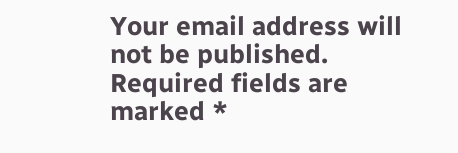Your email address will not be published. Required fields are marked *